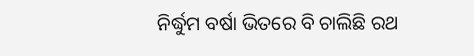ନିର୍ଦ୍ଧୁମ ବର୍ଷା ଭିତରେ ବି ଚାଲିଛି ରଥ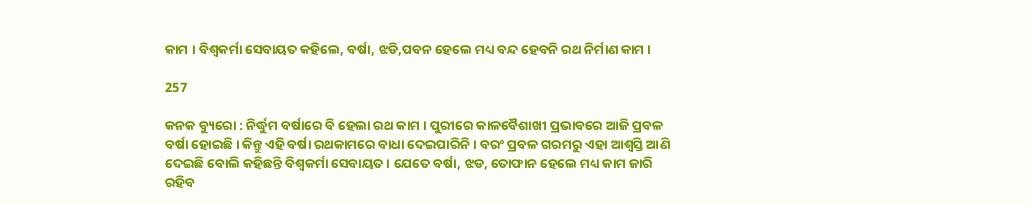କାମ । ବିଶ୍ୱକର୍ମା ସେବାୟତ କହିଲେ, ବର୍ଷା, ଝଡି,ପବନ ହେଲେ ମଧ୍ୟ ବନ୍ଦ ହେବନି ରଥ ନିର୍ମାଣ କାମ ।

257

କନକ ବ୍ୟୁରୋ : ନିର୍ଦ୍ଧୁମ ବର୍ଷାରେ ବି ହେଲା ରଥ କାମ । ପୁରୀରେ କାଳବୈଶାଖୀ ପ୍ରଭାବରେ ଆଜି ପ୍ରବଳ ବର୍ଷା ହୋଇଛି । କିନ୍ତୁ ଏହି ବର୍ଷା ରଥକାମରେ ବାଧା ଦେଇପାରିନି । ବରଂ ପ୍ରବଳ ଗରମରୁ ଏହା ଆଶ୍ୱସ୍ତି ଆଣି ଦେଇଛି ବୋଲି କହିଛନ୍ତି ବିଶ୍ୱକର୍ମା ସେବାୟତ । ଯେତେ ବର୍ଷା, ଝଡ, ତୋଫାନ ହେଲେ ମଧ୍ୟ କାମ ଜାରି ରହିବ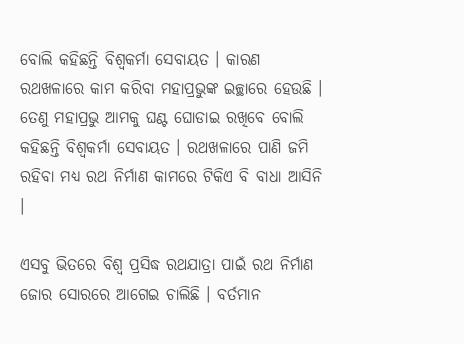ବୋଲି କହିଛନ୍ତି ବିଶ୍ୱକର୍ମା ସେବାୟତ । କାରଣ ରଥଖଳାରେ କାମ କରିବା ମହାପ୍ରଭୁଙ୍କ ଇଚ୍ଛାରେ ହେଉଛି । ତେଣୁ ମହାପ୍ରଭୁ ଆମକୁ ଘଣ୍ଟ ଘୋଡାଇ ରଖିବେ ବୋଲି କହିଛନ୍ତି ବିଶ୍ୱକର୍ମା ସେବାୟତ । ରଥଖଳାରେ ପାଣି ଜମି ରହିବା ମଧ୍ୟ ରଥ ନିର୍ମାଣ କାମରେ ଟିକିଏ ବି ବାଧା ଆସିନି ।

ଏସବୁ ଭିତରେ ବିଶ୍ୱ ପ୍ରସିଦ୍ଧ ରଥଯାତ୍ରା ପାଇଁ ରଥ ନିର୍ମାଣ ଜୋର ସୋରରେ ଆଗେଇ ଚାଲିଛି । ବର୍ତମାନ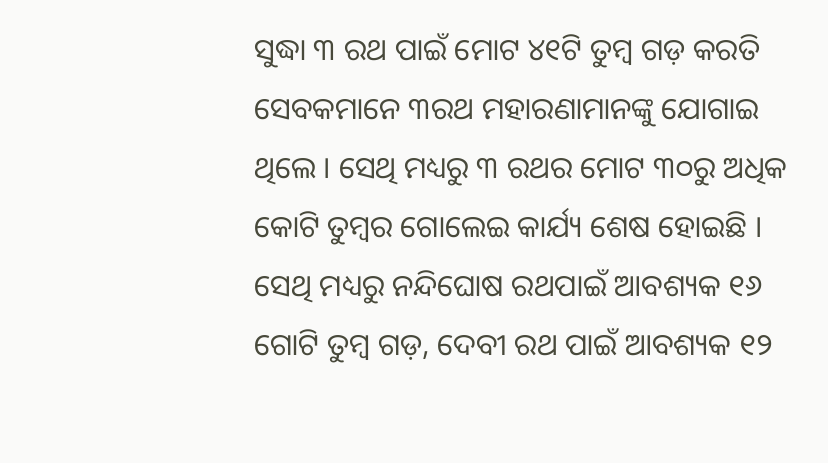ସୁଦ୍ଧା ୩ ରଥ ପାଇଁ ମୋଟ ୪୧ଟି ତୁମ୍ବ ଗଡ଼ କରତି ସେବକମାନେ ୩ରଥ ମହାରଣାମାନଙ୍କୁ ଯୋଗାଇ ଥିଲେ । ସେଥି ମଧ୍ୟରୁ ୩ ରଥର ମୋଟ ୩୦ରୁ ଅଧିକ କୋଟି ତୁମ୍ବର ଗୋଲେଇ କାର୍ଯ୍ୟ ଶେଷ ହୋଇଛି । ସେଥି ମଧ୍ୟରୁ ନନ୍ଦିଘୋଷ ରଥପାଇଁ ଆବଶ୍ୟକ ୧୬ ଗୋଟି ତୁମ୍ବ ଗଡ଼, ଦେବୀ ରଥ ପାଇଁ ଆବଶ୍ୟକ ୧୨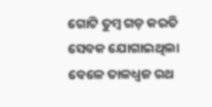ଗୋଟି ତୁମ୍ବ ଗଡ଼ କରତି ସେବକ ଯୋଗାଇଥିଲା ବେଳେ ତାଳଧ୍ୱଜ ରଥ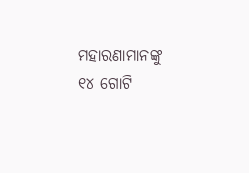ମହାରଣାମାନଙ୍କୁ ୧୪ ଗୋଟି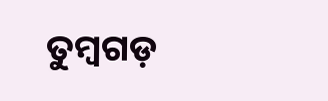ତୁମ୍ବଗଡ଼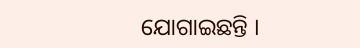ଯୋଗାଇଛନ୍ତି ।